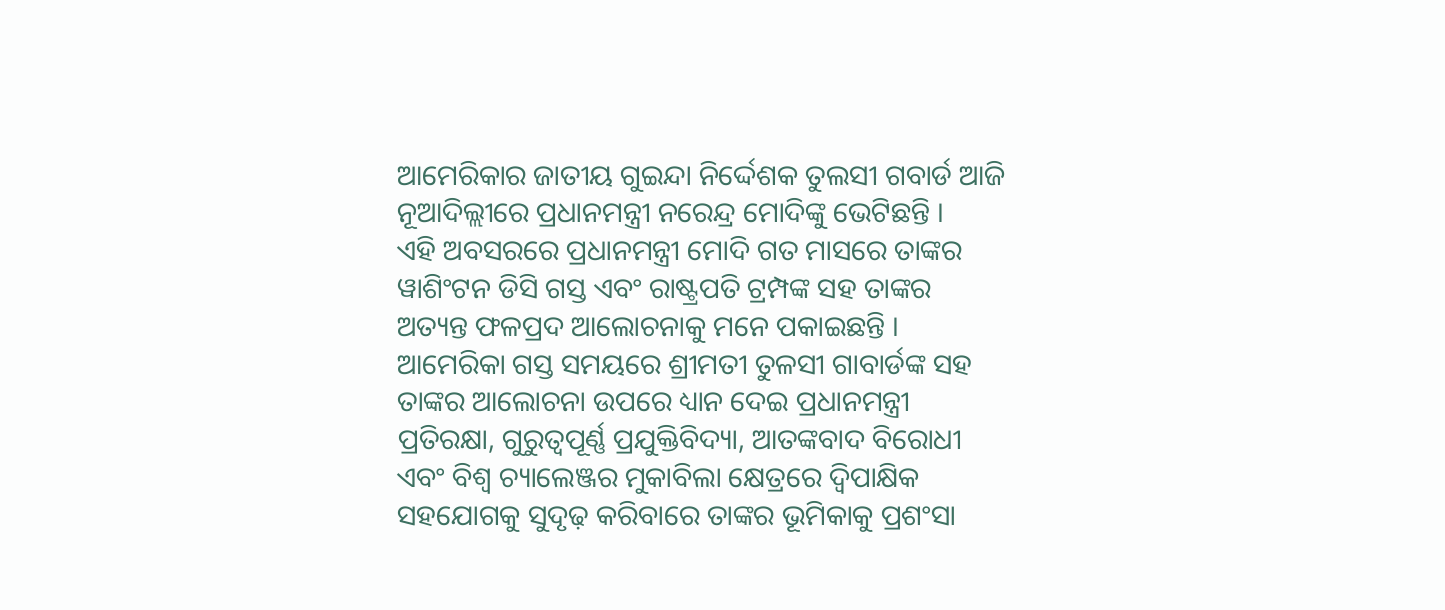ଆମେରିକାର ଜାତୀୟ ଗୁଇନ୍ଦା ନିର୍ଦ୍ଦେଶକ ତୁଲସୀ ଗବାର୍ଡ ଆଜି ନୂଆଦିଲ୍ଲୀରେ ପ୍ରଧାନମନ୍ତ୍ରୀ ନରେନ୍ଦ୍ର ମୋଦିଙ୍କୁ ଭେଟିଛନ୍ତି ।
ଏହି ଅବସରରେ ପ୍ରଧାନମନ୍ତ୍ରୀ ମୋଦି ଗତ ମାସରେ ତାଙ୍କର ୱାଶିଂଟନ ଡିସି ଗସ୍ତ ଏବଂ ରାଷ୍ଟ୍ରପତି ଟ୍ରମ୍ପଙ୍କ ସହ ତାଙ୍କର ଅତ୍ୟନ୍ତ ଫଳପ୍ରଦ ଆଲୋଚନାକୁ ମନେ ପକାଇଛନ୍ତି । ଆମେରିକା ଗସ୍ତ ସମୟରେ ଶ୍ରୀମତୀ ତୁଳସୀ ଗାବାର୍ଡଙ୍କ ସହ ତାଙ୍କର ଆଲୋଚନା ଉପରେ ଧ୍ୟାନ ଦେଇ ପ୍ରଧାନମନ୍ତ୍ରୀ ପ୍ରତିରକ୍ଷା, ଗୁରୁତ୍ୱପୂର୍ଣ୍ଣ ପ୍ରଯୁକ୍ତିବିଦ୍ୟା, ଆତଙ୍କବାଦ ବିରୋଧୀ ଏବଂ ବିଶ୍ୱ ଚ୍ୟାଲେଞ୍ଜର ମୁକାବିଲା କ୍ଷେତ୍ରରେ ଦ୍ୱିପାକ୍ଷିକ ସହଯୋଗକୁ ସୁଦୃଢ଼ କରିବାରେ ତାଙ୍କର ଭୂମିକାକୁ ପ୍ରଶଂସା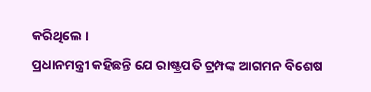କରିଥିଲେ ।
ପ୍ରଧାନମନ୍ତ୍ରୀ କହିଛନ୍ତି ଯେ ରାଷ୍ଟ୍ରପତି ଟ୍ରମ୍ପଙ୍କ ଆଗମନ ବିଶେଷ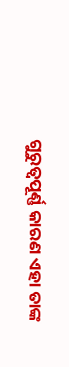ଗୁରୁତ୍ୱପୂର୍ଣ୍ଣ କାରଣ ଏହା ତାଙ୍କ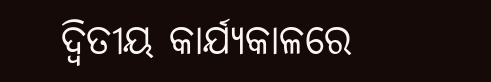ଦ୍ୱିତୀୟ କାର୍ଯ୍ୟକାଳରେ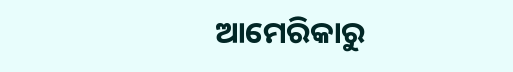ଆମେରିକାରୁ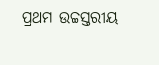ପ୍ରଥମ ଉଚ୍ଚସ୍ତରୀୟ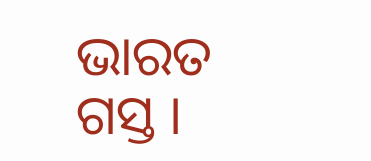ଭାରତ ଗସ୍ତ ।